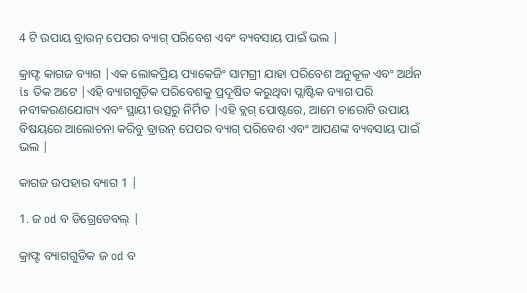4 ଟି ଉପାୟ ବ୍ରାଉନ୍ ପେପର ବ୍ୟାଗ୍ ପରିବେଶ ଏବଂ ବ୍ୟବସାୟ ପାଇଁ ଭଲ |

କ୍ରାଫ୍ଟ କାଗଜ ବ୍ୟାଗ |ଏକ ଲୋକପ୍ରିୟ ପ୍ୟାକେଜିଂ ସାମଗ୍ରୀ ଯାହା ପରିବେଶ ଅନୁକୂଳ ଏବଂ ଅର୍ଥନ is ତିକ ଅଟେ |ଏହି ବ୍ୟାଗଗୁଡ଼ିକ ପରିବେଶକୁ ପ୍ରଦୂଷିତ କରୁଥିବା ପ୍ଲାଷ୍ଟିକ ବ୍ୟାଗ ପରି ନବୀକରଣଯୋଗ୍ୟ ଏବଂ ସ୍ଥାୟୀ ଉତ୍ସରୁ ନିର୍ମିତ |ଏହି ବ୍ଲଗ୍ ପୋଷ୍ଟରେ, ଆମେ ଚାରୋଟି ଉପାୟ ବିଷୟରେ ଆଲୋଚନା କରିବୁ ବ୍ରାଉନ୍ ପେପର ବ୍ୟାଗ୍ ପରିବେଶ ଏବଂ ଆପଣଙ୍କ ବ୍ୟବସାୟ ପାଇଁ ଭଲ |

କାଗଜ ଉପହାର ବ୍ୟାଗ 1 |

1. ଜ od ବ ଡିଗ୍ରେଡେବଲ୍ |

କ୍ରାଫ୍ଟ ବ୍ୟାଗଗୁଡିକ ଜ od ବ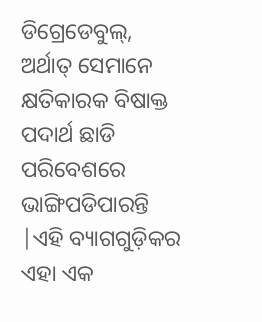ଡିଗ୍ରେଡେବୁଲ୍, ଅର୍ଥାତ୍ ସେମାନେ କ୍ଷତିକାରକ ବିଷାକ୍ତ ପଦାର୍ଥ ଛାଡି ପରିବେଶରେ ଭାଙ୍ଗିପଡିପାରନ୍ତି |ଏହି ବ୍ୟାଗଗୁଡ଼ିକର ଏହା ଏକ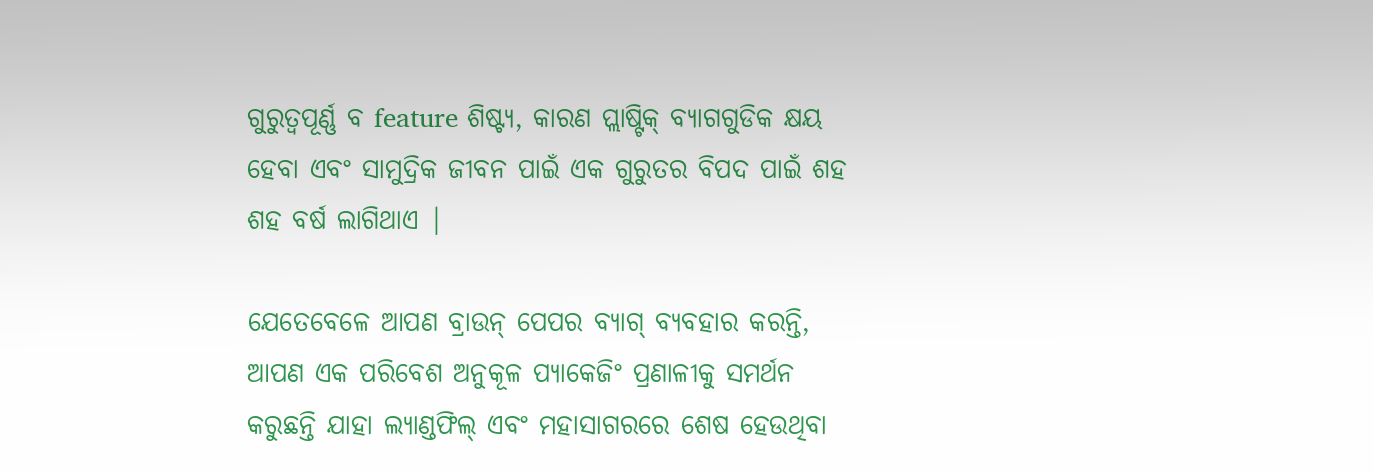ଗୁରୁତ୍ୱପୂର୍ଣ୍ଣ ବ feature ଶିଷ୍ଟ୍ୟ, କାରଣ ପ୍ଲାଷ୍ଟିକ୍ ବ୍ୟାଗଗୁଡିକ କ୍ଷୟ ହେବା ଏବଂ ସାମୁଦ୍ରିକ ଜୀବନ ପାଇଁ ଏକ ଗୁରୁତର ବିପଦ ପାଇଁ ଶହ ଶହ ବର୍ଷ ଲାଗିଥାଏ |

ଯେତେବେଳେ ଆପଣ ବ୍ରାଉନ୍ ପେପର ବ୍ୟାଗ୍ ବ୍ୟବହାର କରନ୍ତି, ଆପଣ ଏକ ପରିବେଶ ଅନୁକୂଳ ପ୍ୟାକେଜିଂ ପ୍ରଣାଳୀକୁ ସମର୍ଥନ କରୁଛନ୍ତି ଯାହା ଲ୍ୟାଣ୍ଡଫିଲ୍ ଏବଂ ମହାସାଗରରେ ଶେଷ ହେଉଥିବା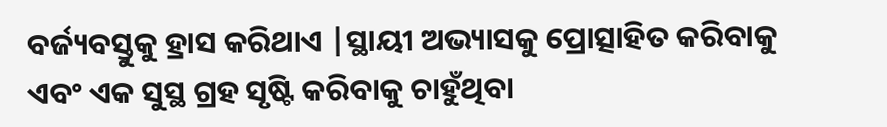ବର୍ଜ୍ୟବସ୍ତୁକୁ ହ୍ରାସ କରିଥାଏ |ସ୍ଥାୟୀ ଅଭ୍ୟାସକୁ ପ୍ରୋତ୍ସାହିତ କରିବାକୁ ଏବଂ ଏକ ସୁସ୍ଥ ଗ୍ରହ ସୃଷ୍ଟି କରିବାକୁ ଚାହୁଁଥିବା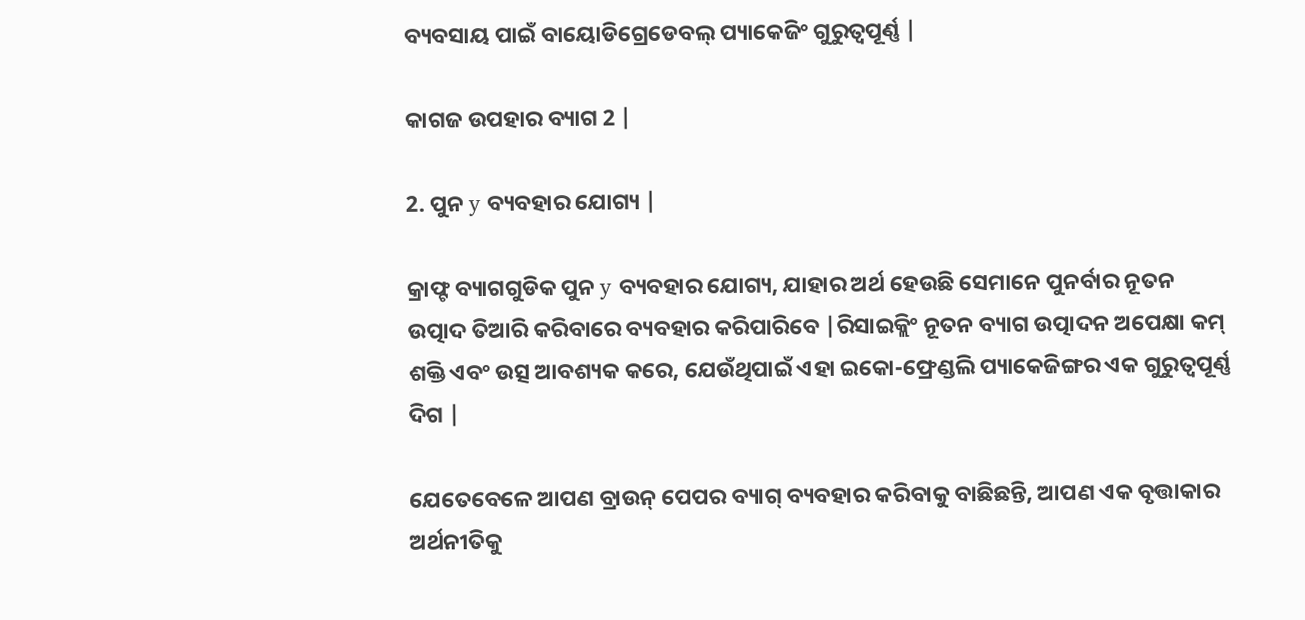ବ୍ୟବସାୟ ପାଇଁ ବାୟୋଡିଗ୍ରେଡେବଲ୍ ପ୍ୟାକେଜିଂ ଗୁରୁତ୍ୱପୂର୍ଣ୍ଣ |

କାଗଜ ଉପହାର ବ୍ୟାଗ 2 |

2. ପୁନ y ବ୍ୟବହାର ଯୋଗ୍ୟ |

କ୍ରାଫ୍ଟ ବ୍ୟାଗଗୁଡିକ ପୁନ y ବ୍ୟବହାର ଯୋଗ୍ୟ, ଯାହାର ଅର୍ଥ ହେଉଛି ସେମାନେ ପୁନର୍ବାର ନୂତନ ଉତ୍ପାଦ ତିଆରି କରିବାରେ ବ୍ୟବହାର କରିପାରିବେ |ରିସାଇକ୍ଲିଂ ନୂତନ ବ୍ୟାଗ ଉତ୍ପାଦନ ଅପେକ୍ଷା କମ୍ ଶକ୍ତି ଏବଂ ଉତ୍ସ ଆବଶ୍ୟକ କରେ, ଯେଉଁଥିପାଇଁ ଏହା ଇକୋ-ଫ୍ରେଣ୍ଡଲି ପ୍ୟାକେଜିଙ୍ଗର ଏକ ଗୁରୁତ୍ୱପୂର୍ଣ୍ଣ ଦିଗ |

ଯେତେବେଳେ ଆପଣ ବ୍ରାଉନ୍ ପେପର ବ୍ୟାଗ୍ ବ୍ୟବହାର କରିବାକୁ ବାଛିଛନ୍ତି, ଆପଣ ଏକ ବୃତ୍ତାକାର ଅର୍ଥନୀତିକୁ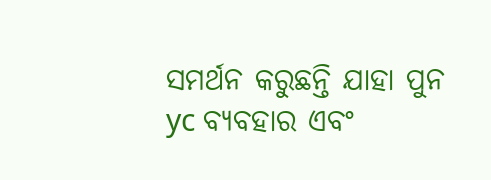ସମର୍ଥନ କରୁଛନ୍ତି ଯାହା ପୁନ yc ବ୍ୟବହାର ଏବଂ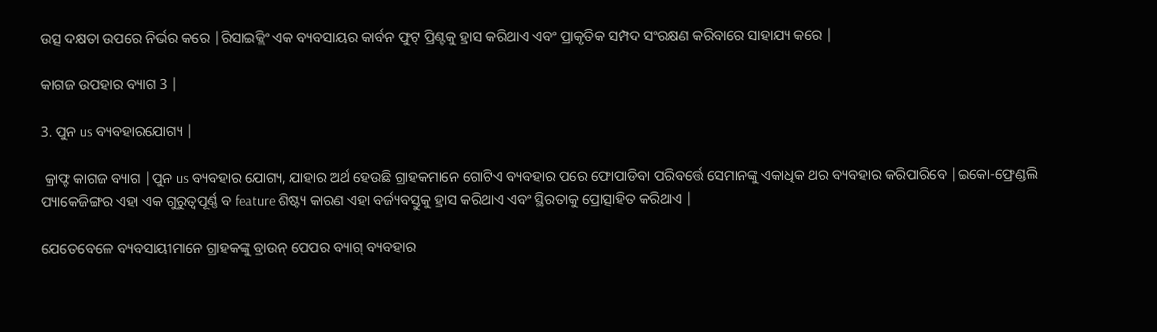ଉତ୍ସ ଦକ୍ଷତା ଉପରେ ନିର୍ଭର କରେ |ରିସାଇକ୍ଲିଂ ଏକ ବ୍ୟବସାୟର କାର୍ବନ ଫୁଟ୍ ପ୍ରିଣ୍ଟକୁ ହ୍ରାସ କରିଥାଏ ଏବଂ ପ୍ରାକୃତିକ ସମ୍ପଦ ସଂରକ୍ଷଣ କରିବାରେ ସାହାଯ୍ୟ କରେ |

କାଗଜ ଉପହାର ବ୍ୟାଗ 3 |

3. ପୁନ us ବ୍ୟବହାରଯୋଗ୍ୟ |

 କ୍ରାଫ୍ଟ କାଗଜ ବ୍ୟାଗ |ପୁନ us ବ୍ୟବହାର ଯୋଗ୍ୟ, ଯାହାର ଅର୍ଥ ହେଉଛି ଗ୍ରାହକମାନେ ଗୋଟିଏ ବ୍ୟବହାର ପରେ ଫୋପାଡିବା ପରିବର୍ତ୍ତେ ସେମାନଙ୍କୁ ଏକାଧିକ ଥର ବ୍ୟବହାର କରିପାରିବେ |ଇକୋ-ଫ୍ରେଣ୍ଡଲି ପ୍ୟାକେଜିଙ୍ଗର ଏହା ଏକ ଗୁରୁତ୍ୱପୂର୍ଣ୍ଣ ବ feature ଶିଷ୍ଟ୍ୟ କାରଣ ଏହା ବର୍ଜ୍ୟବସ୍ତୁକୁ ହ୍ରାସ କରିଥାଏ ଏବଂ ସ୍ଥିରତାକୁ ପ୍ରୋତ୍ସାହିତ କରିଥାଏ |

ଯେତେବେଳେ ବ୍ୟବସାୟୀମାନେ ଗ୍ରାହକଙ୍କୁ ବ୍ରାଉନ୍ ପେପର ବ୍ୟାଗ୍ ବ୍ୟବହାର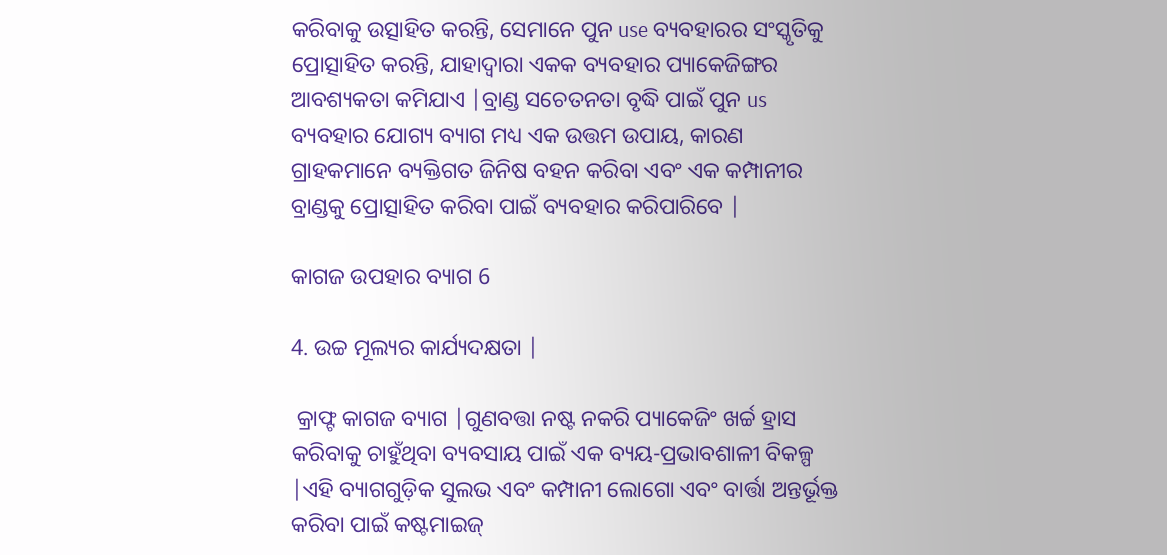କରିବାକୁ ଉତ୍ସାହିତ କରନ୍ତି, ସେମାନେ ପୁନ use ବ୍ୟବହାରର ସଂସ୍କୃତିକୁ ପ୍ରୋତ୍ସାହିତ କରନ୍ତି, ଯାହାଦ୍ୱାରା ଏକକ ବ୍ୟବହାର ପ୍ୟାକେଜିଙ୍ଗର ଆବଶ୍ୟକତା କମିଯାଏ |ବ୍ରାଣ୍ଡ ସଚେତନତା ବୃଦ୍ଧି ପାଇଁ ପୁନ us ବ୍ୟବହାର ଯୋଗ୍ୟ ବ୍ୟାଗ ମଧ୍ୟ ଏକ ଉତ୍ତମ ଉପାୟ, କାରଣ ଗ୍ରାହକମାନେ ବ୍ୟକ୍ତିଗତ ଜିନିଷ ବହନ କରିବା ଏବଂ ଏକ କମ୍ପାନୀର ବ୍ରାଣ୍ଡକୁ ପ୍ରୋତ୍ସାହିତ କରିବା ପାଇଁ ବ୍ୟବହାର କରିପାରିବେ |

କାଗଜ ଉପହାର ବ୍ୟାଗ 6

4. ଉଚ୍ଚ ମୂଲ୍ୟର କାର୍ଯ୍ୟଦକ୍ଷତା |

 କ୍ରାଫ୍ଟ କାଗଜ ବ୍ୟାଗ |ଗୁଣବତ୍ତା ନଷ୍ଟ ନକରି ପ୍ୟାକେଜିଂ ଖର୍ଚ୍ଚ ହ୍ରାସ କରିବାକୁ ଚାହୁଁଥିବା ବ୍ୟବସାୟ ପାଇଁ ଏକ ବ୍ୟୟ-ପ୍ରଭାବଶାଳୀ ବିକଳ୍ପ |ଏହି ବ୍ୟାଗଗୁଡ଼ିକ ସୁଲଭ ଏବଂ କମ୍ପାନୀ ଲୋଗୋ ଏବଂ ବାର୍ତ୍ତା ଅନ୍ତର୍ଭୂକ୍ତ କରିବା ପାଇଁ କଷ୍ଟମାଇଜ୍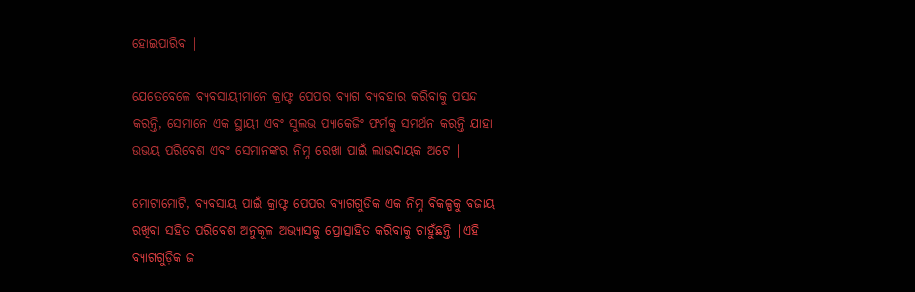ହୋଇପାରିବ |

ଯେତେବେଳେ ବ୍ୟବସାୟୀମାନେ କ୍ରାଫ୍ଟ ପେପର ବ୍ୟାଗ ବ୍ୟବହାର କରିବାକୁ ପସନ୍ଦ କରନ୍ତି, ସେମାନେ ଏକ ସ୍ଥାୟୀ ଏବଂ ସୁଲଭ ପ୍ୟାକେଜିଂ ଫର୍ମକୁ ସମର୍ଥନ କରନ୍ତି ଯାହା ଉଭୟ ପରିବେଶ ଏବଂ ସେମାନଙ୍କର ନିମ୍ନ ରେଖା ପାଇଁ ଲାଭଦାୟକ ଅଟେ |

ମୋଟାମୋଟି, ବ୍ୟବସାୟ ପାଇଁ କ୍ରାଫ୍ଟ ପେପର ବ୍ୟାଗଗୁଡିକ ଏକ ନିମ୍ନ ବିକଳ୍ପକୁ ବଜାୟ ରଖିବା ସହିତ ପରିବେଶ ଅନୁକୂଳ ଅଭ୍ୟାସକୁ ପ୍ରୋତ୍ସାହିତ କରିବାକୁ ଚାହୁଁଛନ୍ତି |ଏହି ବ୍ୟାଗଗୁଡ଼ିକ ଜ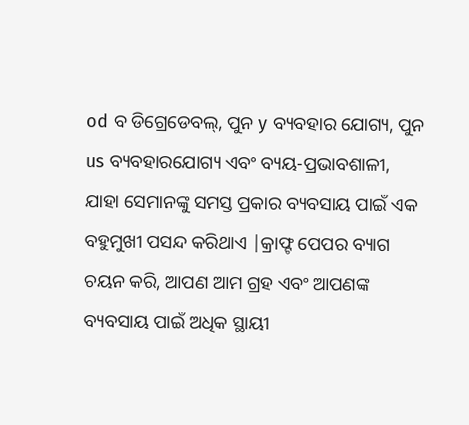od ବ ଡିଗ୍ରେଡେବଲ୍, ପୁନ y ବ୍ୟବହାର ଯୋଗ୍ୟ, ପୁନ us ବ୍ୟବହାରଯୋଗ୍ୟ ଏବଂ ବ୍ୟୟ-ପ୍ରଭାବଶାଳୀ, ଯାହା ସେମାନଙ୍କୁ ସମସ୍ତ ପ୍ରକାର ବ୍ୟବସାୟ ପାଇଁ ଏକ ବହୁମୁଖୀ ପସନ୍ଦ କରିଥାଏ |କ୍ରାଫ୍ଟ ପେପର ବ୍ୟାଗ ଚୟନ କରି, ଆପଣ ଆମ ଗ୍ରହ ଏବଂ ଆପଣଙ୍କ ବ୍ୟବସାୟ ପାଇଁ ଅଧିକ ସ୍ଥାୟୀ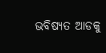ଭବିଷ୍ୟତ ଆଡକୁ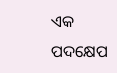ଏକ ପଦକ୍ଷେପ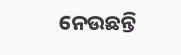ନେଉଛନ୍ତି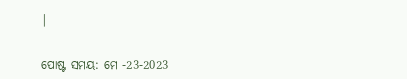|


ପୋଷ୍ଟ ସମୟ: ମେ -23-2023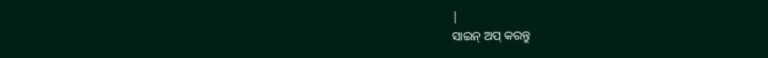|
ସାଇନ୍ ଅପ୍ କରନ୍ତୁ